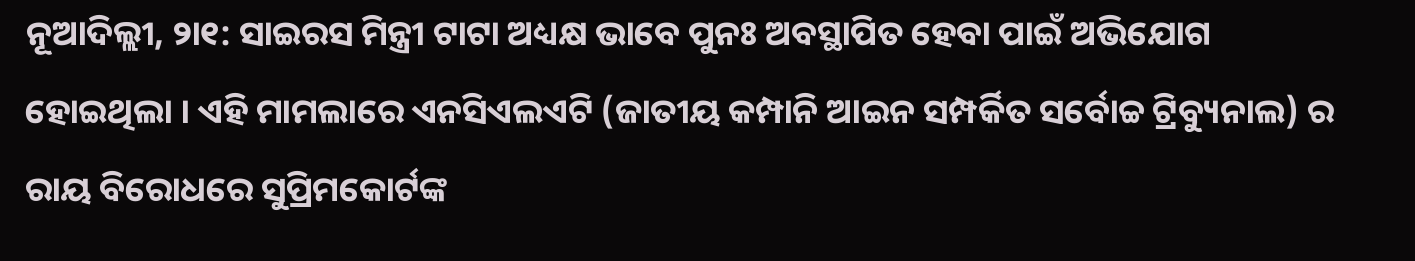ନୂଆଦିଲ୍ଲୀ, ୨ା୧: ସାଇରସ ମିନ୍ତ୍ରୀ ଟାଟା ଅଧ୍ୟକ୍ଷ ଭାବେ ପୁନଃ ଅବସ୍ଥାପିତ ହେବା ପାଇଁ ଅଭିଯୋଗ ହୋଇଥିଲା । ଏହି ମାମଲାରେ ଏନସିଏଲଏଟି (ଜାତୀୟ କମ୍ପାନି ଆଇନ ସମ୍ପର୍କିତ ସର୍ବୋଚ୍ଚ ଟ୍ରିବ୍ୟୁନାଲ) ର ରାୟ ବିରୋଧରେ ସୁପ୍ରିମକୋର୍ଟଙ୍କ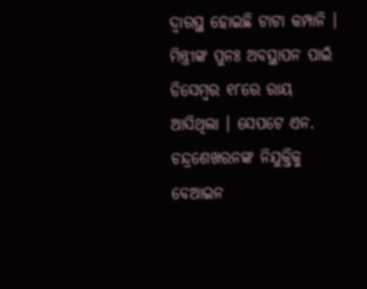ଦ୍ୱାରସ୍ଥ ହୋଇଛି ଟାଟା କମ୍ପାନି । ମିନ୍ତ୍ରୀଙ୍କ ପୁନଃ ଅବସ୍ଥାପନ ପାଇଁ ଡିସେମ୍ବର ୧୮ରେ ରାୟ ଆସିଥିଲା । ସେପଟେ ଏନ. ଚନ୍ଦ୍ରଶେଖରନଙ୍କ ନିଯୁକ୍ତିକୁ ବେଆଇନ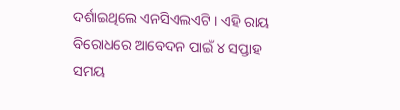ଦର୍ଶାଇଥିଲେ ଏନସିଏଲଏଟି । ଏହି ରାୟ ବିରୋଧରେ ଆବେଦନ ପାଇଁ ୪ ସପ୍ତାହ ସମୟ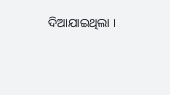ଦିଆଯାଇଥିଲା ।